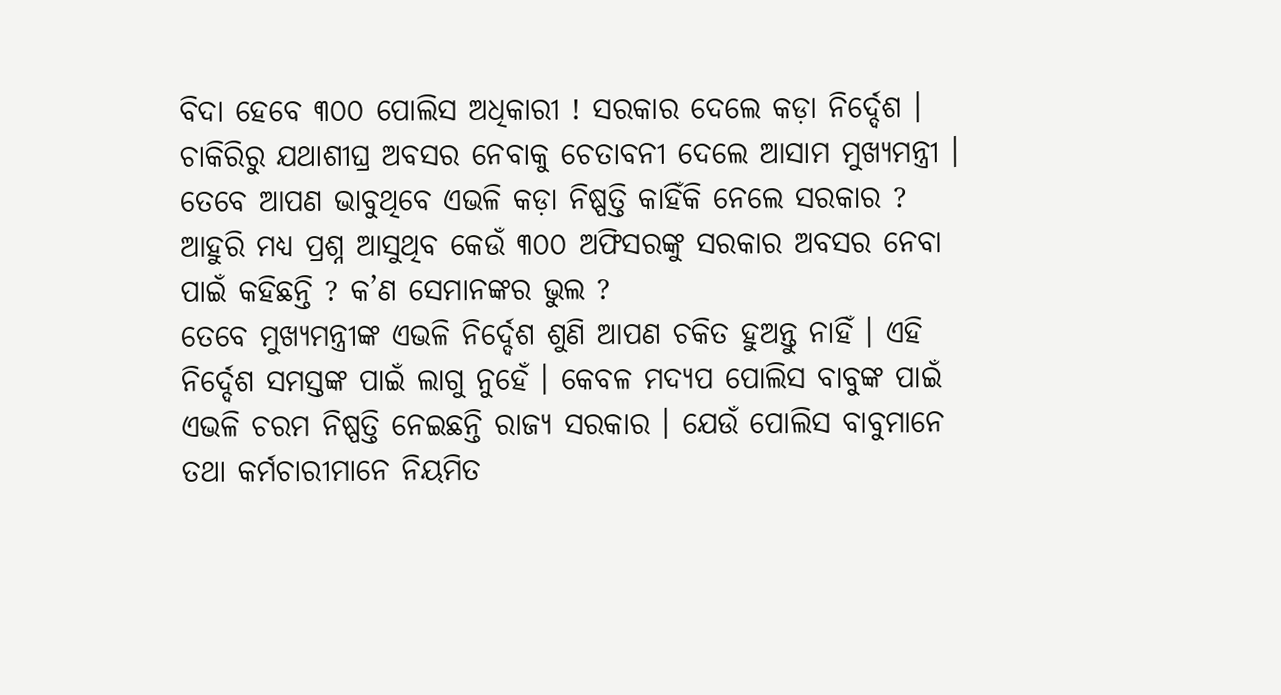ବିଦା ହେବେ ୩୦୦ ପୋଲିସ ଅଧିକାରୀ ! ସରକାର ଦେଲେ କଡ଼ା ନିର୍ଦ୍ଦେଶ । ଚାକିରିରୁ ଯଥାଶୀଘ୍ର ଅବସର ନେବାକୁ ଚେତାବନୀ ଦେଲେ ଆସାମ ମୁଖ୍ୟମନ୍ତ୍ରୀ । ତେବେ ଆପଣ ଭାବୁଥିବେ ଏଭଳି କଡ଼ା ନିଷ୍ପତ୍ତି କାହିଁକି ନେଲେ ସରକାର ? ଆହୁରି ମଧ୍ୟ ପ୍ରଶ୍ନ ଆସୁଥିବ କେଉଁ ୩୦୦ ଅଫିସରଙ୍କୁ ସରକାର ଅବସର ନେବା ପାଇଁ କହିଛନ୍ତି ? କ’ଣ ସେମାନଙ୍କର ଭୁଲ ?
ତେବେ ମୁଖ୍ୟମନ୍ତ୍ରୀଙ୍କ ଏଭଳି ନିର୍ଦ୍ଦେଶ ଶୁଣି ଆପଣ ଚକିତ ହୁଅନ୍ତୁ ନାହିଁ । ଏହି ନିର୍ଦ୍ଦେଶ ସମସ୍ତଙ୍କ ପାଇଁ ଲାଗୁ ନୁହେଁ । କେବଳ ମଦ୍ୟପ ପୋଲିସ ବାବୁଙ୍କ ପାଇଁ ଏଭଳି ଚରମ ନିଷ୍ପତ୍ତି ନେଇଛନ୍ତି ରାଜ୍ୟ ସରକାର । ଯେଉଁ ପୋଲିସ ବାବୁମାନେ ତଥା କର୍ମଚାରୀମାନେ ନିୟମିତ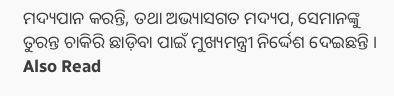ମଦ୍ୟପାନ କରନ୍ତି, ତଥା ଅଭ୍ୟାସଗତ ମଦ୍ୟପ, ସେମାନଙ୍କୁ ତୁରନ୍ତ ଚାକିରି ଛାଡ଼ିବା ପାଇଁ ମୁଖ୍ୟମନ୍ତ୍ରୀ ନିର୍ଦ୍ଦେଶ ଦେଇଛନ୍ତି ।
Also Read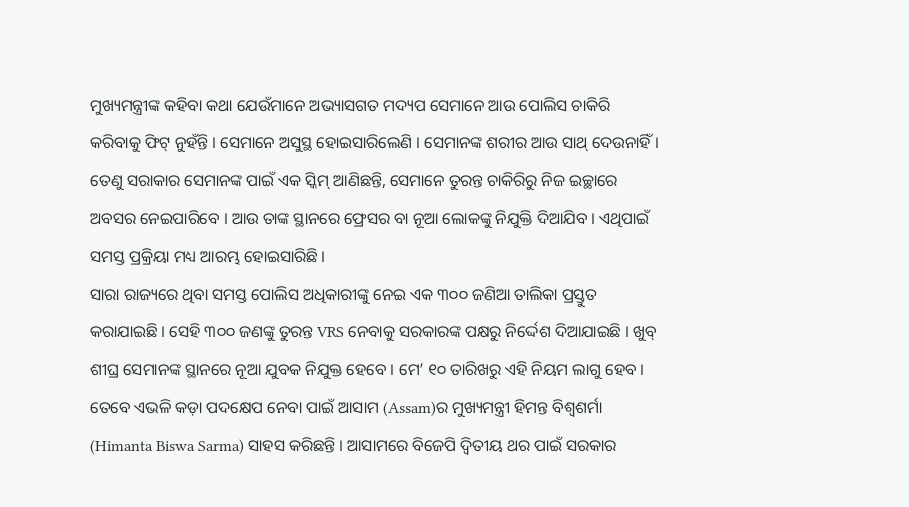ମୁଖ୍ୟମନ୍ତ୍ରୀଙ୍କ କହିବା କଥା ଯେଉଁମାନେ ଅଭ୍ୟାସଗତ ମଦ୍ୟପ ସେମାନେ ଆଉ ପୋଲିସ ଚାକିରି କରିବାକୁ ଫିଟ୍ ନୁହଁନ୍ତି । ସେମାନେ ଅସୁସ୍ଥ ହୋଇସାରିଲେଣି । ସେମାନଙ୍କ ଶରୀର ଆଉ ସାଥ୍ ଦେଉନାହିଁ । ତେଣୁ ସରାକାର ସେମାନଙ୍କ ପାଇଁ ଏକ ସ୍କିମ୍ ଆଣିଛନ୍ତି, ସେମାନେ ତୁରନ୍ତ ଚାକିରିରୁ ନିଜ ଇଚ୍ଛାରେ ଅବସର ନେଇପାରିବେ । ଆଉ ତାଙ୍କ ସ୍ଥାନରେ ଫ୍ରେସର ବା ନୂଆ ଲୋକଙ୍କୁ ନିଯୁକ୍ତି ଦିଆଯିବ । ଏଥିପାଇଁ ସମସ୍ତ ପ୍ରକ୍ରିୟା ମଧ୍ୟ ଆରମ୍ଭ ହୋଇସାରିଛି ।
ସାରା ରାଜ୍ୟରେ ଥିବା ସମସ୍ତ ପୋଲିସ ଅଧିକାରୀଙ୍କୁ ନେଇ ଏକ ୩୦୦ ଜଣିଆ ତାଲିକା ପ୍ରସ୍ତୁତ କରାଯାଇଛି । ସେହି ୩୦୦ ଜଣଙ୍କୁ ତୁରନ୍ତ VRS ନେବାକୁ ସରକାରଙ୍କ ପକ୍ଷରୁ ନିର୍ଦ୍ଦେଶ ଦିଆଯାଇଛି । ଖୁବ୍ ଶୀଘ୍ର ସେମାନଙ୍କ ସ୍ଥାନରେ ନୂଆ ଯୁବକ ନିଯୁକ୍ତ ହେବେ । ମେ’ ୧୦ ତାରିଖରୁ ଏହି ନିୟମ ଲାଗୁ ହେବ । ତେବେ ଏଭଳି କଡ଼ା ପଦକ୍ଷେପ ନେବା ପାଇଁ ଆସାମ (Assam)ର ମୁଖ୍ୟମନ୍ତ୍ରୀ ହିମନ୍ତ ବିଶ୍ୱଶର୍ମା (Himanta Biswa Sarma) ସାହସ କରିଛନ୍ତି । ଆସାମରେ ବିଜେପି ଦ୍ୱିତୀୟ ଥର ପାଇଁ ସରକାର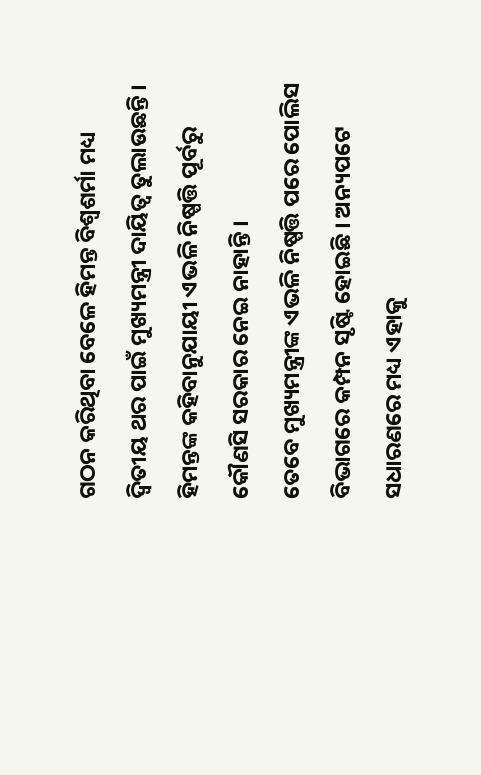ଗଠନ କରିଥିବା ବେଳେ ହିମନ୍ତ ବିଶ୍ୱଶର୍ମା ମଧ୍ୟ ଦ୍ୱିତୀୟ ଥର ପାଇଁ ମୁଖ୍ୟମନ୍ତ୍ରୀ ଦାୟିତ୍ୱ ତୁଲାଉଛନ୍ତି । ହିମନ୍ତଙ୍କ କହିବାନୁଯାୟୀ ଏଭଳି ନିଷ୍ପତ୍ତି ପୂର୍ବରୁ କୌଣସି ସରକାର ନେଇ ନାହାନ୍ତି ।
ତେବେ ମୁଖ୍ୟମନ୍ତ୍ରୀଙ୍କ ଏଭଳି ନିଷ୍ପତ୍ତି ପରେ ପୋଲିସ ବିଭାଗରେ କମ୍ପନ ସୃଷ୍ଟି ହୋଇଛି । ଅନ୍ୟପଟେ ସଧାରଣରେ ମଧ୍ୟ ଏହାକୁ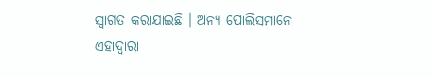ସ୍ୱାଗତ କରାଯାଇଛି । ଅନ୍ୟ ପୋଲିସମାନେ ଏହାଦ୍ୱାରା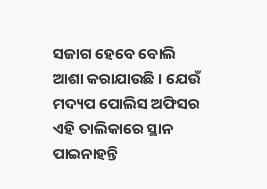ସଜାଗ ହେବେ ବୋଲି ଆଶା କରାଯାଉଛି । ଯେଉଁ ମଦ୍ୟପ ପୋଲିସ ଅଫିସର ଏହି ତାଲିକାରେ ସ୍ଥାନ ପାଇନାହନ୍ତି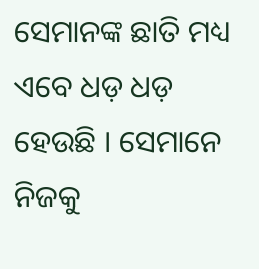ସେମାନଙ୍କ ଛାତି ମଧ୍ୟ ଏବେ ଧଡ଼ ଧଡ଼ ହେଉଛି । ସେମାନେ ନିଜକୁ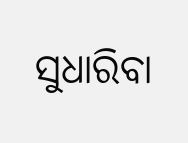ସୁଧାରିବା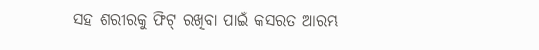ସହ ଶରୀରକୁ ଫିଟ୍ ରଖିବା ପାଇଁ କସରତ ଆରମ୍ଭ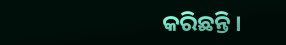କରିଛନ୍ତି ।